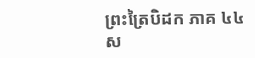ព្រះត្រៃបិដក ភាគ ៤៤
ស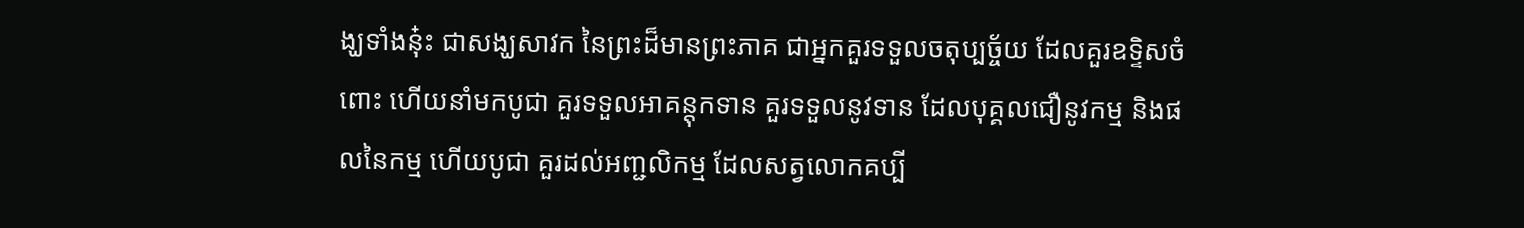ង្ឃទាំងនុ៎ះ ជាសង្ឃសាវក នៃព្រះដ៏មានព្រះភាគ ជាអ្នកគួរទទួលចតុប្បច្ច័យ ដែលគួរឧទ្ទិសចំពោះ ហើយនាំមកបូជា គួរទទួលអាគន្តុកទាន គួរទទួលនូវទាន ដែលបុគ្គលជឿនូវកម្ម និងផលនៃកម្ម ហើយបូជា គួរដល់អញ្ជលិកម្ម ដែលសត្វលោកគប្បី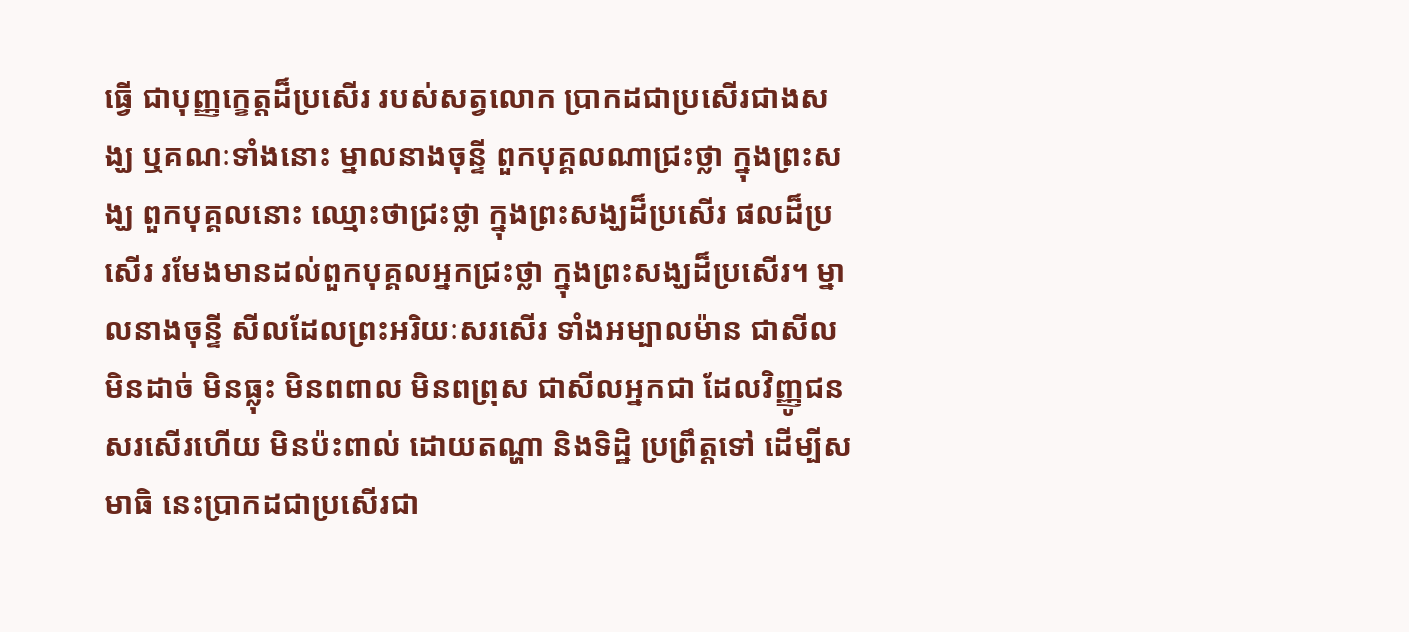ធ្វើ ជាបុញ្ញក្ខេត្តដ៏ប្រសើរ របស់សត្វលោក ប្រាកដជាប្រសើរជាងសង្ឃ ឬគណៈទាំងនោះ ម្នាលនាងចុន្ទី ពួកបុគ្គលណាជ្រះថ្លា ក្នុងព្រះសង្ឃ ពួកបុគ្គលនោះ ឈ្មោះថាជ្រះថ្លា ក្នុងព្រះសង្ឃដ៏ប្រសើរ ផលដ៏ប្រសើរ រមែងមានដល់ពួកបុគ្គលអ្នកជ្រះថ្លា ក្នុងព្រះសង្ឃដ៏ប្រសើរ។ ម្នាលនាងចុន្ទី សីលដែលព្រះអរិយៈសរសើរ ទាំងអម្បាលម៉ាន ជាសីលមិនដាច់ មិនធ្លុះ មិនពពាល មិនពព្រុស ជាសីលអ្នកជា ដែលវិញ្ញូជនសរសើរហើយ មិនប៉ះពាល់ ដោយតណ្ហា និងទិដ្ឋិ ប្រព្រឹត្តទៅ ដើម្បីសមាធិ នេះប្រាកដជាប្រសើរជា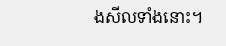ងសីលទាំងនោះ។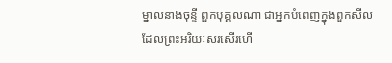ម្នាលនាងចុន្ទី ពួកបុគ្គលណា ជាអ្នកបំពេញក្នុងពួកសីល ដែលព្រះអរិយៈសរសើរហើ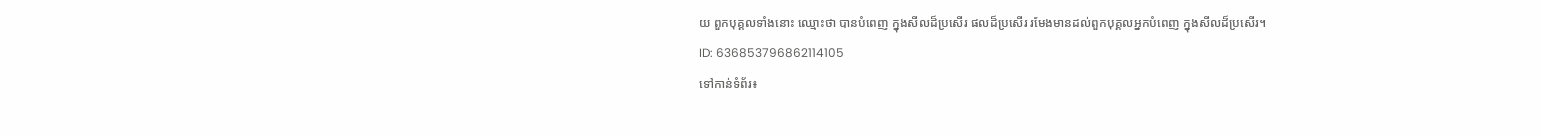យ ពួកបុគ្គលទាំងនោះ ឈ្មោះថា បានបំពេញ ក្នុងសីលដ៏ប្រសើរ ផលដ៏ប្រសើរ រមែងមានដល់ពួកបុគ្គលអ្នកបំពេញ ក្នុងសីលដ៏ប្រសើរ។
ID: 636853796862114105
ទៅកាន់ទំព័រ៖